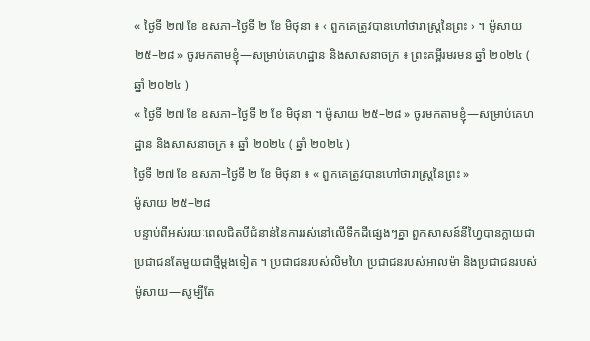« ថ្ងៃទី ២៧ ខែ ឧសភា–ថ្ងៃទី ២ ខែ មិថុនា ៖ ‹ ពួកគេត្រូវបានហៅថារាស្ត្រនៃព្រះ › ។ ម៉ូសាយ ២៥–២៨ » ចូរមកតាមខ្ញុំ—សម្រាប់គេហដ្ឋាន និងសាសនាចក្រ ៖ ព្រះគម្ពីរមរមន ឆ្នាំ ២០២៤ ( ឆ្នាំ ២០២៤ )
« ថ្ងៃទី ២៧ ខែ ឧសភា–ថ្ងៃទី ២ ខែ មិថុនា ។ ម៉ូសាយ ២៥–២៨ » ចូរមកតាមខ្ញុំ—សម្រាប់គេហដ្ឋាន និងសាសនាចក្រ ៖ ឆ្នាំ ២០២៤ ( ឆ្នាំ ២០២៤ )
ថ្ងៃទី ២៧ ខែ ឧសភា–ថ្ងៃទី ២ ខែ មិថុនា ៖ « ពួកគេត្រូវបានហៅថារាស្ត្រនៃព្រះ »
ម៉ូសាយ ២៥–២៨
បន្ទាប់ពីអស់រយៈពេលជិតបីជំនាន់នៃការរស់នៅលើទឹកដីផ្សេងៗគ្នា ពួកសាសន៍នីហ្វៃបានក្លាយជាប្រជាជនតែមួយជាថ្មីម្ដងទៀត ។ ប្រជាជនរបស់លិមហៃ ប្រជាជនរបស់អាលម៉ា និងប្រជាជនរបស់ម៉ូសាយ—សូម្បីតែ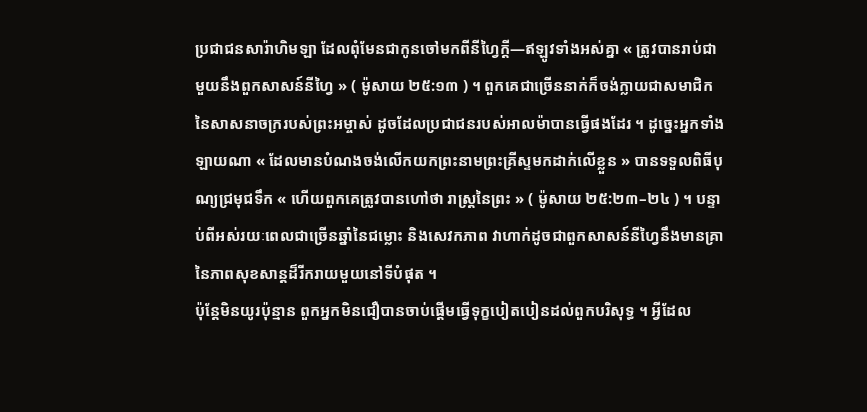ប្រជាជនសារ៉ាហិមឡា ដែលពុំមែនជាកូនចៅមកពីនីហ្វៃក្ដី—ឥឡូវទាំងអស់គ្នា « ត្រូវបានរាប់ជាមួយនឹងពួកសាសន៍នីហ្វៃ » ( ម៉ូសាយ ២៥:១៣ ) ។ ពួកគេជាច្រើននាក់ក៏ចង់ក្លាយជាសមាជិកនៃសាសនាចក្ររបស់ព្រះអម្ចាស់ ដូចដែលប្រជាជនរបស់អាលម៉ាបានធ្វើផងដែរ ។ ដូច្នេះអ្នកទាំងឡាយណា « ដែលមានបំណងចង់លើកយកព្រះនាមព្រះគ្រីស្ទមកដាក់លើខ្លួន » បានទទួលពិធីបុណ្យជ្រមុជទឹក « ហើយពួកគេត្រូវបានហៅថា រាស្ត្រនៃព្រះ » ( ម៉ូសាយ ២៥:២៣–២៤ ) ។ បន្ទាប់ពីអស់រយៈពេលជាច្រើនឆ្នាំនៃជម្លោះ និងសេវកភាព វាហាក់ដូចជាពួកសាសន៍នីហ្វៃនឹងមានគ្រានៃភាពសុខសាន្ដដ៏រីករាយមួយនៅទីបំផុត ។
ប៉ុន្តែមិនយូរប៉ុន្មាន ពួកអ្នកមិនជឿបានចាប់ផ្ដើមធ្វើទុក្ខបៀតបៀនដល់ពួកបរិសុទ្ធ ។ អ្វីដែល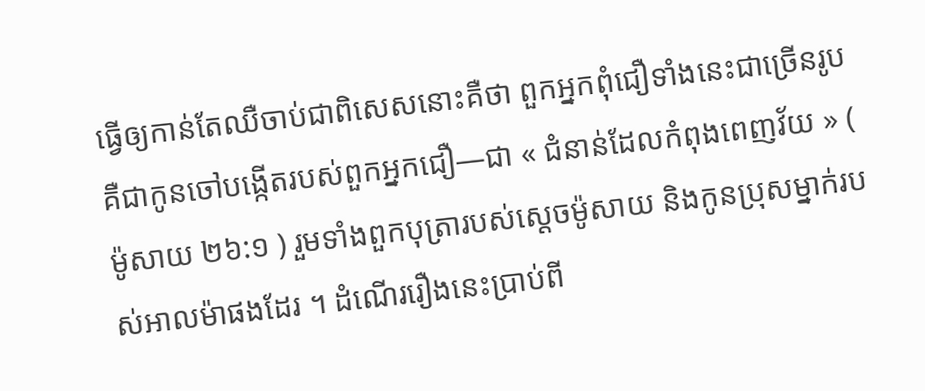ធ្វើឲ្យកាន់តែឈឺចាប់ជាពិសេសនោះគឺថា ពួកអ្នកពុំជឿទាំងនេះជាច្រើនរូបគឺជាកូនចៅបង្កើតរបស់ពួកអ្នកជឿ—ជា « ជំនាន់ដែលកំពុងពេញវ័យ » ( ម៉ូសាយ ២៦:១ ) រួមទាំងពួកបុត្រារបស់ស្ដេចម៉ូសាយ និងកូនប្រុសម្នាក់របស់អាលម៉ាផងដែរ ។ ដំណើររឿងនេះប្រាប់ពី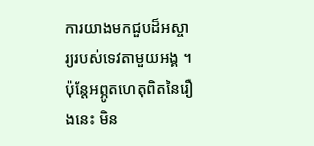ការយាងមកជួបដ៏អស្ចារ្យរបស់ទេវតាមួយអង្គ ។ ប៉ុន្តែអព្ភូតហេតុពិតនៃរឿងនេះ មិន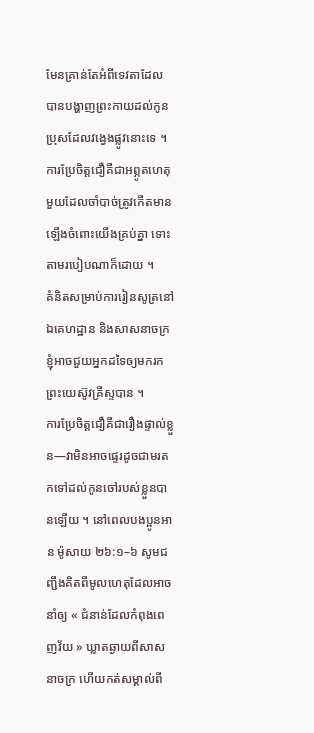មែនគ្រាន់តែអំពីទេវតាដែលបានបង្ហាញព្រះកាយដល់កូនប្រុសដែលវង្វេងផ្លូវនោះទេ ។ ការប្រែចិត្តជឿគឺជាអព្ភូតហេតុមួយដែលចាំបាច់ត្រូវកើតមានឡើងចំពោះយើងគ្រប់គ្នា ទោះតាមរបៀបណាក៏ដោយ ។
គំនិតសម្រាប់ការរៀនសូត្រនៅឯគេហដ្ឋាន និងសាសនាចក្រ
ខ្ញុំអាចជួយអ្នកដទៃឲ្យមករកព្រះយេស៊ូវគ្រីស្ទបាន ។
ការប្រែចិត្តជឿគឺជារឿងផ្ទាល់ខ្លួន—វាមិនអាចផ្ទេរដូចជាមរតកទៅដល់កូនចៅរបស់ខ្លួនបានឡើយ ។ នៅពេលបងប្អូនអាន ម៉ូសាយ ២៦:១–៦ សូមជញ្ជឹងគិតពីមូលហេតុដែលអាចនាំឲ្យ « ជំនាន់ដែលកំពុងពេញវ័យ » ឃ្លាតឆ្ងាយពីសាសនាចក្រ ហើយកត់សម្គាល់ពី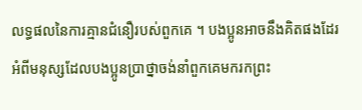លទ្ធផលនៃការគ្មានជំនឿរបស់ពួកគេ ។ បងប្អូនអាចនឹងគិតផងដែរអំពីមនុស្សដែលបងប្អូនប្រាថ្នាចង់នាំពួកគេមករកព្រះ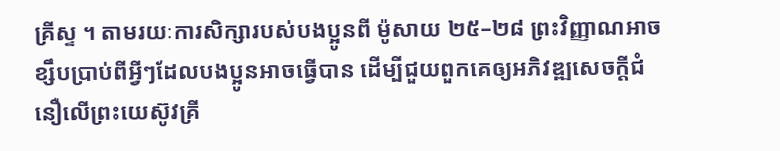គ្រីស្ទ ។ តាមរយៈការសិក្សារបស់បងប្អូនពី ម៉ូសាយ ២៥–២៨ ព្រះវិញ្ញាណអាចខ្សឹបប្រាប់ពីអ្វីៗដែលបងប្អូនអាចធ្វើបាន ដើម្បីជួយពួកគេឲ្យអភិវឌ្ឍសេចក្តីជំនឿលើព្រះយេស៊ូវគ្រី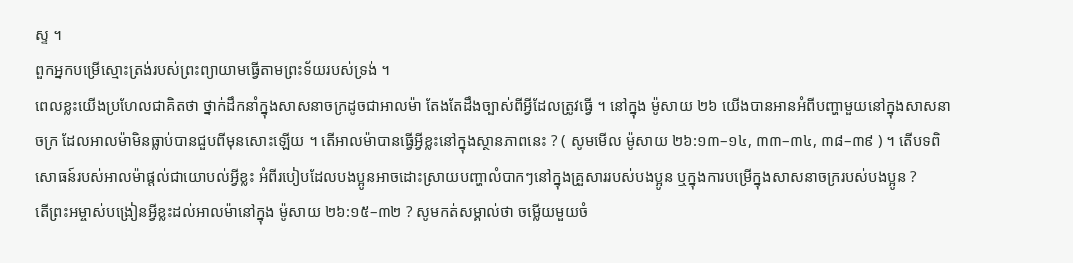ស្ទ ។
ពួកអ្នកបម្រើស្មោះត្រង់របស់ព្រះព្យាយាមធ្វើតាមព្រះទ័យរបស់ទ្រង់ ។
ពេលខ្លះយើងប្រហែលជាគិតថា ថ្នាក់ដឹកនាំក្នុងសាសនាចក្រដូចជាអាលម៉ា តែងតែដឹងច្បាស់ពីអ្វីដែលត្រូវធ្វើ ។ នៅក្នុង ម៉ូសាយ ២៦ យើងបានអានអំពីបញ្ហាមួយនៅក្នុងសាសនាចក្រ ដែលអាលម៉ាមិនធ្លាប់បានជួបពីមុនសោះឡើយ ។ តើអាលម៉ាបានធ្វើអ្វីខ្លះនៅក្នុងស្ថានភាពនេះ ? ( សូមមើល ម៉ូសាយ ២៦:១៣–១៤, ៣៣–៣៤, ៣៨–៣៩ ) ។ តើបទពិសោធន៍របស់អាលម៉ាផ្ដល់ជាយោបល់អ្វីខ្លះ អំពីរបៀបដែលបងប្អូនអាចដោះស្រាយបញ្ហាលំបាកៗនៅក្នុងគ្រួសាររបស់បងប្អូន ឬក្នុងការបម្រើក្នុងសាសនាចក្ររបស់បងប្អូន ?
តើព្រះអម្ចាស់បង្រៀនអ្វីខ្លះដល់អាលម៉ានៅក្នុង ម៉ូសាយ ២៦:១៥–៣២ ? សូមកត់សម្គាល់ថា ចម្លើយមួយចំ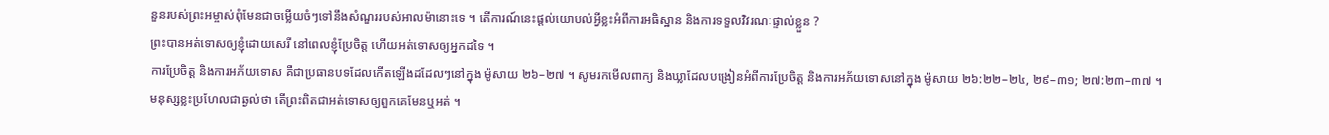នួនរបស់ព្រះអម្ចាស់ពុំមែនជាចម្លើយចំៗទៅនឹងសំណួររបស់អាលម៉ានោះទេ ។ តើការណ៍នេះផ្ដល់យោបល់អ្វីខ្លះអំពីការអធិស្ឋាន និងការទទួលវិវរណៈផ្ទាល់ខ្លួន ?
ព្រះបានអត់ទោសឲ្យខ្ញុំដោយសេរី នៅពេលខ្ញុំប្រែចិត្ត ហើយអត់ទោសឲ្យអ្នកដទៃ ។
ការប្រែចិត្ត និងការអភ័យទោស គឺជាប្រធានបទដែលកើតឡើងដដែលៗនៅក្នុង ម៉ូសាយ ២៦–២៧ ។ សូមរកមើលពាក្យ និងឃ្លាដែលបង្រៀនអំពីការប្រែចិត្ត និងការអភ័យទោសនៅក្នុង ម៉ូសាយ ២៦:២២–២៤, ២៩–៣១; ២៧:២៣–៣៧ ។
មនុស្សខ្លះប្រហែលជាឆ្ងល់ថា តើព្រះពិតជាអត់ទោសឲ្យពួកគេមែនឬអត់ ។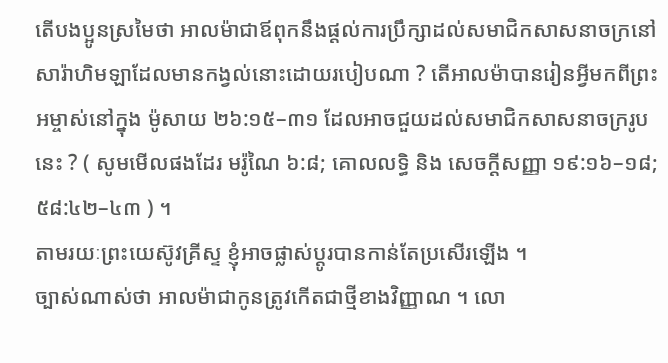តើបងប្អូនស្រមៃថា អាលម៉ាជាឪពុកនឹងផ្តល់ការប្រឹក្សាដល់សមាជិកសាសនាចក្រនៅសារ៉ាហិមឡាដែលមានកង្វល់នោះដោយរបៀបណា ? តើអាលម៉ាបានរៀនអ្វីមកពីព្រះអម្ចាស់នៅក្នុង ម៉ូសាយ ២៦:១៥–៣១ ដែលអាចជួយដល់សមាជិកសាសនាចក្ររូបនេះ ? ( សូមមើលផងដែរ មរ៉ូណៃ ៦:៨; គោលលទ្ធិ និង សេចក្តីសញ្ញា ១៩:១៦–១៨; ៥៨:៤២–៤៣ ) ។
តាមរយៈព្រះយេស៊ូវគ្រីស្ទ ខ្ញុំអាចផ្លាស់ប្តូរបានកាន់តែប្រសើរឡើង ។
ច្បាស់ណាស់ថា អាលម៉ាជាកូនត្រូវកើតជាថ្មីខាងវិញ្ញាណ ។ លោ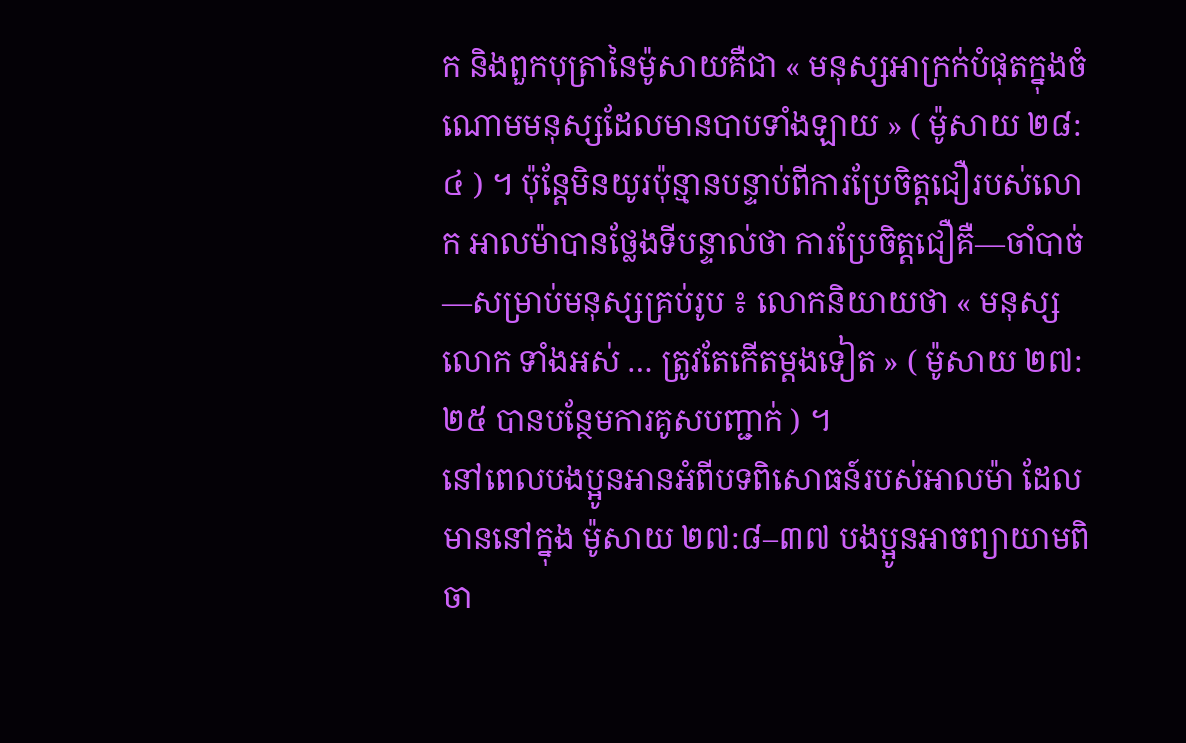ក និងពួកបុត្រានៃម៉ូសាយគឺជា « មនុស្សអាក្រក់បំផុតក្នុងចំណោមមនុស្សដែលមានបាបទាំងឡាយ » ( ម៉ូសាយ ២៨:៤ ) ។ ប៉ុន្តែមិនយូរប៉ុន្មានបន្ទាប់ពីការប្រែចិត្តជឿរបស់លោក អាលម៉ាបានថ្លែងទីបន្ទាល់ថា ការប្រែចិត្តជឿគឺ—ចាំបាច់—សម្រាប់មនុស្សគ្រប់រូប ៖ លោកនិយាយថា « មនុស្សលោក ទាំងអស់ … ត្រូវតែកើតម្ដងទៀត » ( ម៉ូសាយ ២៧:២៥ បានបន្ថែមការគូសបញ្ជាក់ ) ។
នៅពេលបងប្អូនអានអំពីបទពិសោធន៍របស់អាលម៉ា ដែលមាននៅក្នុង ម៉ូសាយ ២៧:៨–៣៧ បងប្អូនអាចព្យាយាមពិចា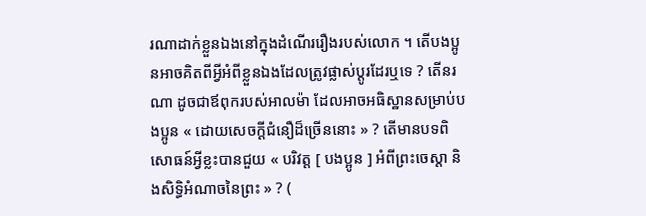រណាដាក់ខ្លួនឯងនៅក្នុងដំណើររឿងរបស់លោក ។ តើបងប្អូនអាចគិតពីអ្វីអំពីខ្លួនឯងដែលត្រូវផ្លាស់ប្តូរដែរឬទេ ? តើនរណា ដូចជាឪពុករបស់អាលម៉ា ដែលអាចអធិស្ឋានសម្រាប់បងប្អូន « ដោយសេចក្ដីជំនឿដ៏ច្រើននោះ » ? តើមានបទពិសោធន៍អ្វីខ្លះបានជួយ « បរិវត្ត [ បងប្អូន ] អំពីព្រះចេស្ដា និងសិទ្ធិអំណាចនៃព្រះ » ? (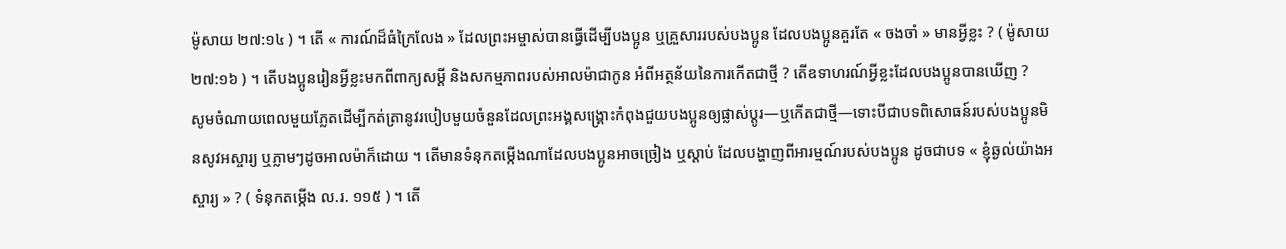ម៉ូសាយ ២៧:១៤ ) ។ តើ « ការណ៍ដ៏ធំក្រៃលែង » ដែលព្រះអម្ចាស់បានធ្វើដើម្បីបងប្អូន ឬគ្រួសាររបស់បងប្អូន ដែលបងប្អូនគួរតែ « ចងចាំ » មានអ្វីខ្លះ ? ( ម៉ូសាយ ២៧:១៦ ) ។ តើបងប្អូនរៀនអ្វីខ្លះមកពីពាក្យសម្ដី និងសកម្មភាពរបស់អាលម៉ាជាកូន អំពីអត្ថន័យនៃការកើតជាថ្មី ? តើឧទាហរណ៍អ្វីខ្លះដែលបងប្អូនបានឃើញ ?
សូមចំណាយពេលមួយភ្លែតដើម្បីកត់ត្រានូវរបៀបមួយចំនួនដែលព្រះអង្គសង្គ្រោះកំពុងជួយបងប្អូនឲ្យផ្លាស់ប្តូរ—ឬកើតជាថ្មី—ទោះបីជាបទពិសោធន៍របស់បងប្អូនមិនសូវអស្ចារ្យ ឬភ្លាមៗដូចអាលម៉ាក៏ដោយ ។ តើមានទំនុកតម្កើងណាដែលបងប្អូនអាចច្រៀង ឬស្តាប់ ដែលបង្ហាញពីអារម្មណ៍របស់បងប្អូន ដូចជាបទ « ខ្ញុំឆ្ងល់យ៉ាងអស្ចារ្យ » ? ( ទំនុកតម្កើង ល.រ. ១១៥ ) ។ តើ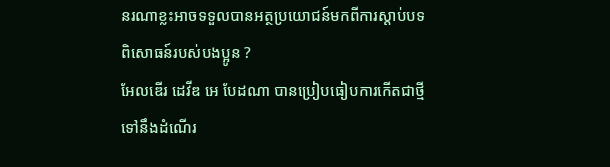នរណាខ្លះអាចទទួលបានអត្ថប្រយោជន៍មកពីការស្តាប់បទពិសោធន៍របស់បងប្អូន ?
អែលឌើរ ដេវីឌ អេ បែដណា បានប្រៀបធៀបការកើតជាថ្មីទៅនឹងដំណើរ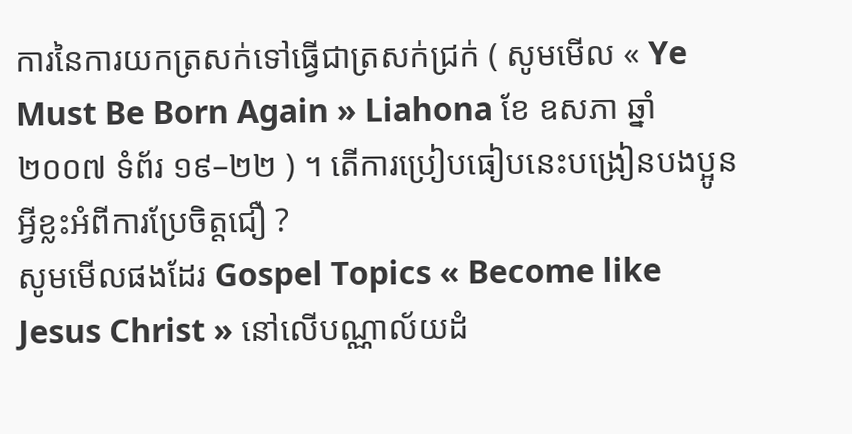ការនៃការយកត្រសក់ទៅធ្វើជាត្រសក់ជ្រក់ ( សូមមើល « Ye Must Be Born Again » Liahona ខែ ឧសភា ឆ្នាំ ២០០៧ ទំព័រ ១៩–២២ ) ។ តើការប្រៀបធៀបនេះបង្រៀនបងប្អូនអ្វីខ្លះអំពីការប្រែចិត្តជឿ ?
សូមមើលផងដែរ Gospel Topics « Become like Jesus Christ » នៅលើបណ្ណាល័យដំ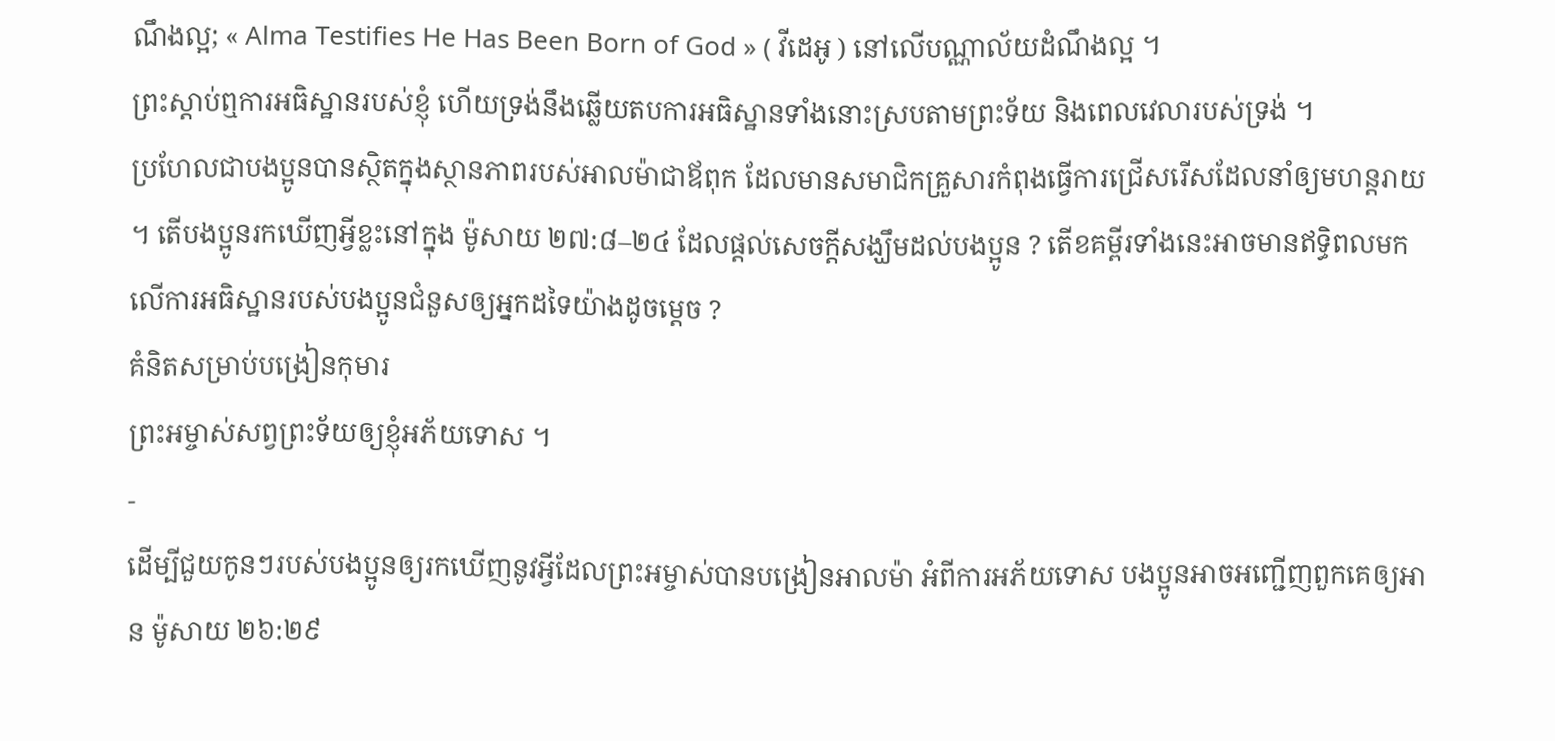ណឹងល្អ; « Alma Testifies He Has Been Born of God » ( វីដេអូ ) នៅលើបណ្ណាល័យដំណឹងល្អ ។
ព្រះស្ដាប់ឮការអធិស្ឋានរបស់ខ្ញុំ ហើយទ្រង់នឹងឆ្លើយតបការអធិស្ឋានទាំងនោះស្របតាមព្រះទ័យ និងពេលវេលារបស់ទ្រង់ ។
ប្រហែលជាបងប្អូនបានស្ថិតក្នុងស្ថានភាពរបស់អាលម៉ាជាឪពុក ដែលមានសមាជិកគ្រួសារកំពុងធ្វើការជ្រើសរើសដែលនាំឲ្យមហន្តរាយ ។ តើបងប្អូនរកឃើញអ្វីខ្លះនៅក្នុង ម៉ូសាយ ២៧:៨–២៤ ដែលផ្ដល់សេចក្ដីសង្ឃឹមដល់បងប្អូន ? តើខគម្ពីរទាំងនេះអាចមានឥទ្ធិពលមកលើការអធិស្ឋានរបស់បងប្អូនជំនួសឲ្យអ្នកដទៃយ៉ាងដូចម្ដេច ?
គំនិតសម្រាប់បង្រៀនកុមារ
ព្រះអម្ចាស់សព្វព្រះទ័យឲ្យខ្ញុំអភ័យទោស ។
-
ដើម្បីជួយកូនៗរបស់បងប្អូនឲ្យរកឃើញនូវអ្វីដែលព្រះអម្ចាស់បានបង្រៀនអាលម៉ា អំពីការអភ័យទោស បងប្អូនអាចអញ្ជើញពួកគេឲ្យអាន ម៉ូសាយ ២៦:២៩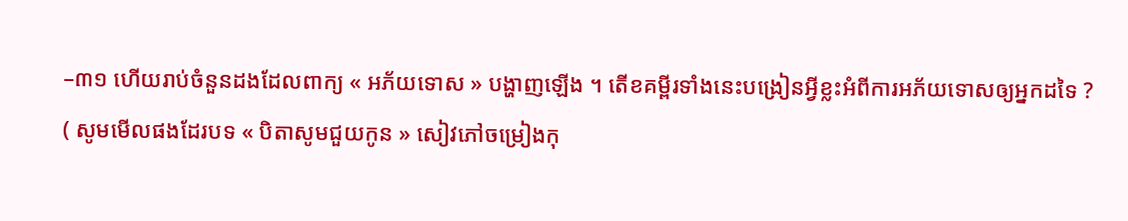–៣១ ហើយរាប់ចំនួនដងដែលពាក្យ « អភ័យទោស » បង្ហាញឡើង ។ តើខគម្ពីរទាំងនេះបង្រៀនអ្វីខ្លះអំពីការអភ័យទោសឲ្យអ្នកដទៃ ? ( សូមមើលផងដែរបទ « បិតាសូមជួយកូន » សៀវភៅចម្រៀងកុ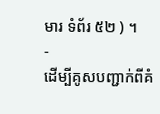មារ ទំព័រ ៥២ ) ។
-
ដើម្បីគូសបញ្ជាក់ពីគំ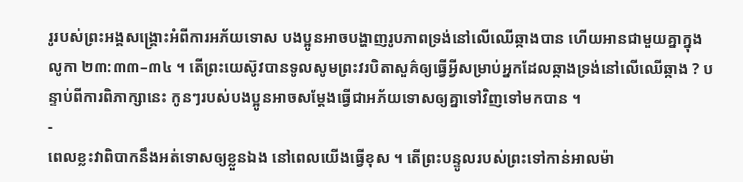រូរបស់ព្រះអង្គសង្គ្រោះអំពីការអភ័យទោស បងប្អូនអាចបង្ហាញរូបភាពទ្រង់នៅលើឈើឆ្កាងបាន ហើយអានជាមួយគ្នាក្នុង លូកា ២៣:៣៣–៣៤ ។ តើព្រះយេស៊ូវបានទូលសូមព្រះវរបិតាសួគ៌ឲ្យធ្វើអ្វីសម្រាប់អ្នកដែលឆ្កាងទ្រង់នៅលើឈើឆ្កាង ? បន្ទាប់ពីការពិភាក្សានេះ កូនៗរបស់បងប្អូនអាចសម្តែងធ្វើជាអភ័យទោសឲ្យគ្នាទៅវិញទៅមកបាន ។
-
ពេលខ្លះវាពិបាកនឹងអត់ទោសឲ្យខ្លួនឯង នៅពេលយើងធ្វើខុស ។ តើព្រះបន្ទូលរបស់ព្រះទៅកាន់អាលម៉ា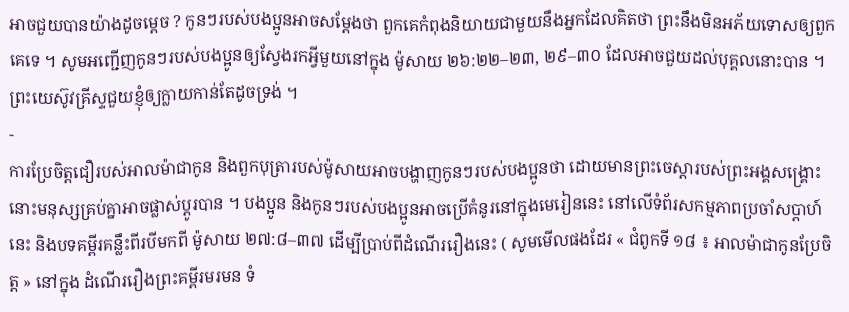អាចជួយបានយ៉ាងដូចម្ដេច ? កូនៗរបស់បងប្អូនអាចសម្តែងថា ពួកគេកំពុងនិយាយជាមួយនឹងអ្នកដែលគិតថា ព្រះនឹងមិនអភ័យទោសឲ្យពួកគេទេ ។ សូមអញ្ជើញកូនៗរបស់បងប្អូនឲ្យស្វែងរកអ្វីមួយនៅក្នុង ម៉ូសាយ ២៦:២២–២៣, ២៩–៣០ ដែលអាចជួយដល់បុគ្គលនោះបាន ។
ព្រះយេស៊ូវគ្រីស្ទជួយខ្ញុំឲ្យក្លាយកាន់តែដូចទ្រង់ ។
-
ការប្រែចិត្តជឿរបស់អាលម៉ាជាកូន និងពួកបុត្រារបស់ម៉ូសាយអាចបង្ហាញកូនៗរបស់បងប្អូនថា ដោយមានព្រះចេស្ដារបស់ព្រះអង្គសង្គ្រោះ នោះមនុស្សគ្រប់គ្នាអាចផ្លាស់ប្ដូរបាន ។ បងប្អូន និងកូនៗរបស់បងប្អូនអាចប្រើគំនូរនៅក្នុងមេរៀននេះ នៅលើទំព័រសកម្មភាពប្រចាំសប្តាហ៍នេះ និងបទគម្ពីរគន្លឹះពីរបីមកពី ម៉ូសាយ ២៧:៨–៣៧ ដើម្បីប្រាប់ពីដំណើររឿងនេះ ( សូមមើលផងដែរ « ជំពូកទី ១៨ ៖ អាលម៉ាជាកូនប្រែចិត្ត » នៅក្នុង ដំណើររឿងព្រះគម្ពីរមរមន ទំ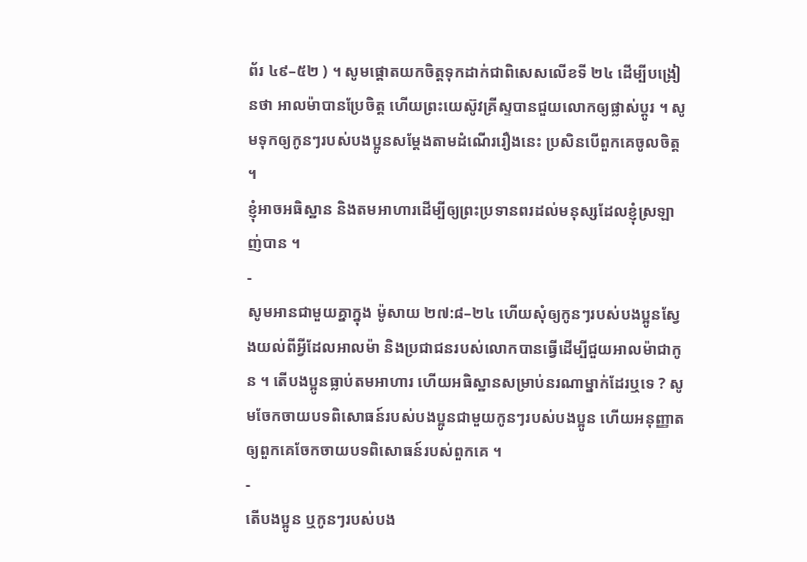ព័រ ៤៩–៥២ ) ។ សូមផ្តោតយកចិត្តទុកដាក់ជាពិសេសលើខទី ២៤ ដើម្បីបង្រៀនថា អាលម៉ាបានប្រែចិត្ត ហើយព្រះយេស៊ូវគ្រីស្ទបានជួយលោកឲ្យផ្លាស់ប្តូរ ។ សូមទុកឲ្យកូនៗរបស់បងប្អូនសម្តែងតាមដំណើររឿងនេះ ប្រសិនបើពួកគេចូលចិត្ត ។
ខ្ញុំអាចអធិស្ឋាន និងតមអាហារដើម្បីឲ្យព្រះប្រទានពរដល់មនុស្សដែលខ្ញុំស្រឡាញ់បាន ។
-
សូមអានជាមួយគ្នាក្នុង ម៉ូសាយ ២៧:៨–២៤ ហើយសុំឲ្យកូនៗរបស់បងប្អូនស្វែងយល់ពីអ្វីដែលអាលម៉ា និងប្រជាជនរបស់លោកបានធ្វើដើម្បីជួយអាលម៉ាជាកូន ។ តើបងប្អូនធ្លាប់តមអាហារ ហើយអធិស្ឋានសម្រាប់នរណាម្នាក់ដែរឬទេ ? សូមចែកចាយបទពិសោធន៍របស់បងប្អូនជាមួយកូនៗរបស់បងប្អូន ហើយអនុញ្ញាតឲ្យពួកគេចែកចាយបទពិសោធន៍របស់ពួកគេ ។
-
តើបងប្អូន ឬកូនៗរបស់បង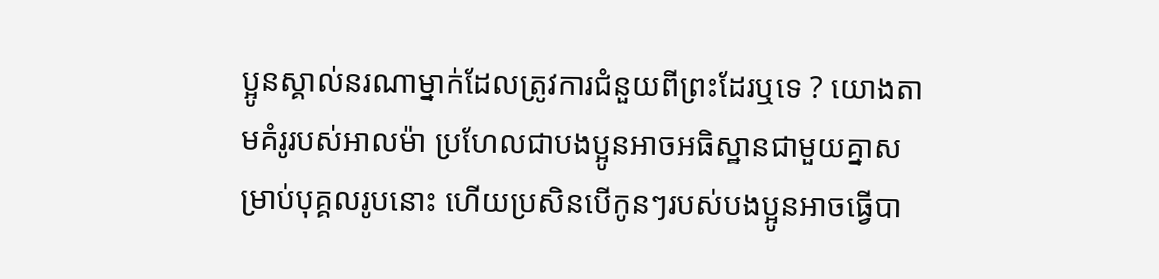ប្អូនស្គាល់នរណាម្នាក់ដែលត្រូវការជំនួយពីព្រះដែរឬទេ ? យោងតាមគំរូរបស់អាលម៉ា ប្រហែលជាបងប្អូនអាចអធិស្ឋានជាមួយគ្នាសម្រាប់បុគ្គលរូបនោះ ហើយប្រសិនបើកូនៗរបស់បងប្អូនអាចធ្វើបា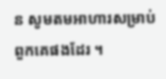ន សូមតមអាហារសម្រាប់ពួកគេផងដែរ ។